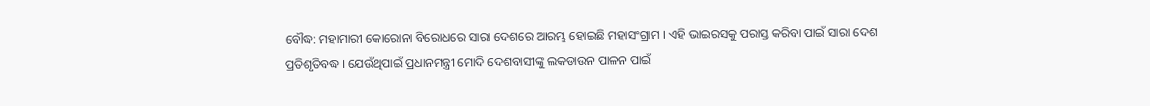ବୌଦ୍ଧ: ମହାମାରୀ କୋରୋନା ବିରୋଧରେ ସାରା ଦେଶରେ ଆରମ୍ଭ ହୋଇଛି ମହାସଂଗ୍ରାମ । ଏହି ଭାଇରସକୁ ପରାସ୍ତ କରିବା ପାଇଁ ସାରା ଦେଶ ପ୍ରତିଶୃତିବଦ୍ଧ । ଯେଉଁଥିପାଇଁ ପ୍ରଧାନମନ୍ତ୍ରୀ ମୋଦି ଦେଶବାସୀଙ୍କୁ ଲକଡାଉନ ପାଳନ ପାଇଁ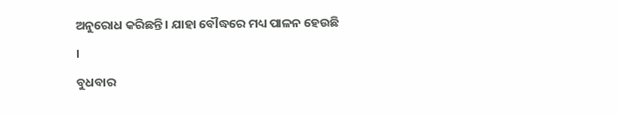ଅନୁରୋଧ କରିଛନ୍ତି । ଯାହା ବୌଦ୍ଧରେ ମଧ୍ୟ ପାଳନ ହେଉଛି ।
ବୁଧବାର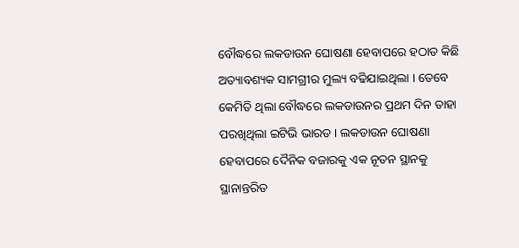ବୌଦ୍ଧରେ ଲକଡାଉନ ଘୋଷଣା ହେବାପରେ ହଠାତ କିଛି ଅତ୍ୟାବଶ୍ୟକ ସାମଗ୍ରୀର ମୁଲ୍ୟ ବଢିଯାଇଥିଲା । ତେବେ କେମିତି ଥିଲା ବୌଦ୍ଧରେ ଲକଡାଉନର ପ୍ରଥମ ଦିନ ତାହା ପରଖିଥିଲା ଇଟିଭି ଭାରତ । ଲକଡାଉନ ଘୋଷଣା ହେବାପରେ ଦୈନିକ ବଜାରକୁ ଏକ ନୂତନ ସ୍ଥାନକୁ ସ୍ଥାନାନ୍ତରିତ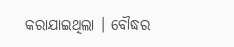କରାଯାଇଥିଲା । ବୌଦ୍ଧର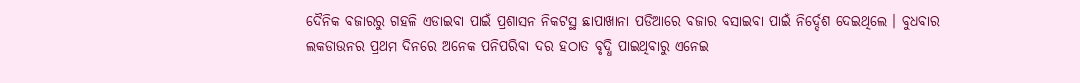ଦୈନିକ ବଜାରରୁ ଗହଳି ଏଡାଇବା ପାଇଁ ପ୍ରଶାସନ ନିକଟସ୍ଥ ଛାପାଖାନା ପଡିଆରେ ବଜାର ବସାଇବା ପାଇଁ ନିର୍ଦ୍ଦେଶ ଦେଇଥିଲେ । ବୁଧବାର ଲକଡାଉନର ପ୍ରଥମ ଦିନରେ ଅନେକ ପନିପରିବା ଦର ହଠାତ ବୃଦ୍ଧି ପାଇଥିବାରୁ ଏନେଇ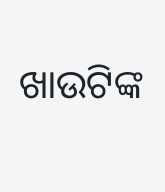ଖାଉଟିଙ୍କ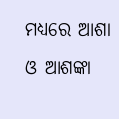ମଧ୍ୟରେ ଆଶା ଓ ଆଶଙ୍କା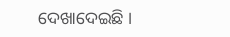ଦେଖାଦେଇଛି ।